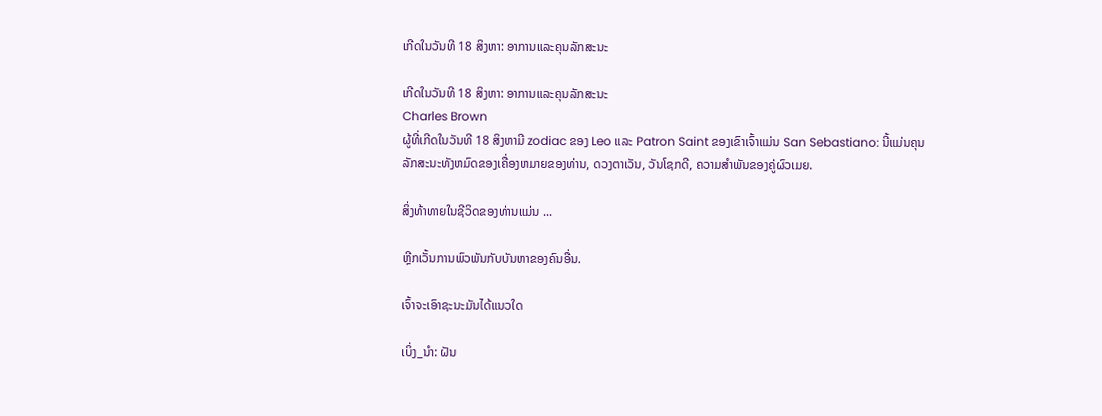ເກີດໃນວັນທີ 18 ສິງຫາ: ອາການແລະຄຸນລັກສະນະ

ເກີດໃນວັນທີ 18 ສິງຫາ: ອາການແລະຄຸນລັກສະນະ
Charles Brown
ຜູ້ທີ່ເກີດໃນວັນທີ 18 ສິງຫາມີ zodiac ຂອງ Leo ແລະ Patron Saint ຂອງເຂົາເຈົ້າແມ່ນ San Sebastiano: ນີ້ແມ່ນຄຸນລັກສະນະທັງຫມົດຂອງເຄື່ອງຫມາຍຂອງທ່ານ, ດວງຕາເວັນ, ວັນໂຊກດີ, ຄວາມສໍາພັນຂອງຄູ່ຜົວເມຍ.

ສິ່ງທ້າທາຍໃນຊີວິດຂອງທ່ານແມ່ນ ...

ຫຼີກເວັ້ນການພົວພັນກັບບັນຫາຂອງຄົນອື່ນ.

ເຈົ້າຈະເອົາຊະນະມັນໄດ້ແນວໃດ

ເບິ່ງ_ນຳ: ຝັນ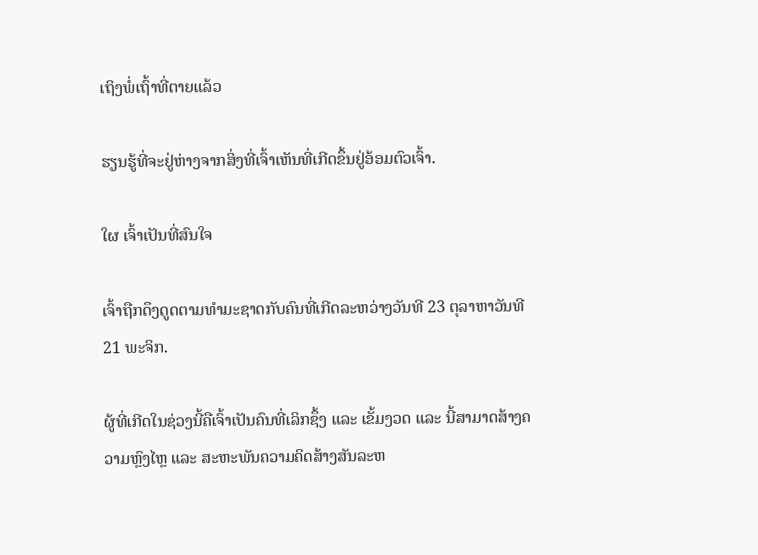ເຖິງພໍ່ເຖົ້າທີ່ຕາຍແລ້ວ

ຮຽນຮູ້ທີ່ຈະຢູ່ຫ່າງຈາກສິ່ງທີ່ເຈົ້າເຫັນທີ່ເກີດຂຶ້ນຢູ່ອ້ອມຕົວເຈົ້າ.

ໃຜ ເຈົ້າເປັນທີ່ສົນໃຈ

ເຈົ້າຖືກດຶງດູດຕາມທໍາມະຊາດກັບຄົນທີ່ເກີດລະຫວ່າງວັນທີ 23 ຕຸລາຫາວັນທີ 21 ພະຈິກ.

ຜູ້ທີ່ເກີດໃນຊ່ວງນີ້ຄືເຈົ້າເປັນຄົນທີ່ເລິກຊຶ້ງ ແລະ ເຂັ້ມງວດ ແລະ ນີ້ສາມາດສ້າງຄວາມຫຼົງໄຫຼ ແລະ ສະຫະພັນຄວາມຄິດສ້າງສັນລະຫ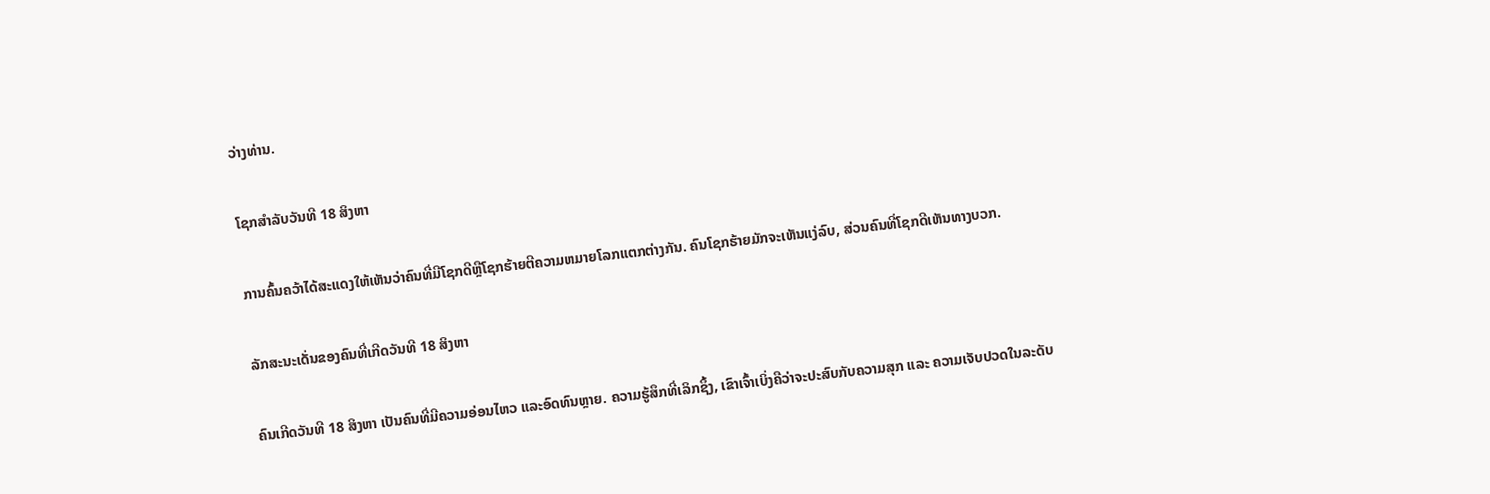ວ່າງທ່ານ.

ໂຊກສໍາລັບວັນທີ 18 ສິງຫາ

ການຄົ້ນຄວ້າໄດ້ສະແດງໃຫ້ເຫັນວ່າຄົນທີ່ມີໂຊກດີຫຼືໂຊກຮ້າຍຕີຄວາມຫມາຍໂລກແຕກຕ່າງກັນ. ຄົນໂຊກຮ້າຍມັກຈະເຫັນແງ່ລົບ, ສ່ວນຄົນທີ່ໂຊກດີເຫັນທາງບວກ.

ລັກສະນະເດັ່ນຂອງຄົນທີ່ເກີດວັນທີ 18 ສິງຫາ

ຄົນເກີດວັນທີ 18 ສິງຫາ ເປັນຄົນທີ່ມີຄວາມອ່ອນໄຫວ ແລະອົດທົນຫຼາຍ. ຄວາມຮູ້ສຶກທີ່ເລິກຊຶ້ງ, ເຂົາເຈົ້າເບິ່ງຄືວ່າຈະປະສົບກັບຄວາມສຸກ ແລະ ຄວາມເຈັບປວດໃນລະດັບ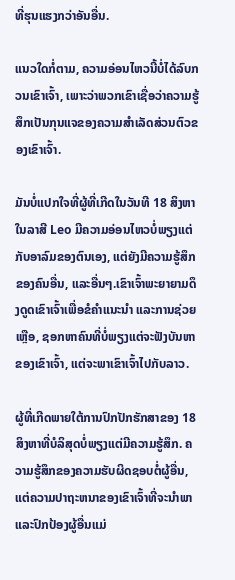ທີ່ຮຸນແຮງກວ່າອັນອື່ນ.

ແນວໃດກໍ່ຕາມ, ຄວາມອ່ອນໄຫວນີ້ບໍ່ໄດ້ລົບກວນເຂົາເຈົ້າ, ເພາະວ່າພວກເຂົາເຊື່ອວ່າຄວາມຮູ້ສຶກເປັນກຸນແຈຂອງຄວາມສຳເລັດສ່ວນຕົວຂອງເຂົາເຈົ້າ.

ມັນບໍ່ແປກໃຈທີ່ຜູ້ທີ່ເກີດໃນວັນທີ 18 ສິງຫາໃນລາສີ Leo ມີຄວາມອ່ອນໄຫວບໍ່ພຽງແຕ່ກັບອາລົມຂອງຕົນເອງ, ແຕ່ຍັງມີຄວາມຮູ້ສຶກຂອງຄົນອື່ນ, ແລະອື່ນໆ.ເຂົາເຈົ້າພະຍາຍາມດຶງດູດເຂົາເຈົ້າເພື່ອຂໍຄໍາແນະນໍາ ແລະການຊ່ວຍເຫຼືອ, ຊອກຫາຄົນທີ່ບໍ່ພຽງແຕ່ຈະຟັງບັນຫາຂອງເຂົາເຈົ້າ, ແຕ່ຈະພາເຂົາເຈົ້າໄປກັບລາວ.

ຜູ້ທີ່ເກີດພາຍໃຕ້ການປົກປັກຮັກສາຂອງ 18 ສິງຫາທີ່ບໍລິສຸດບໍ່ພຽງແຕ່ມີຄວາມຮູ້ສຶກ. ຄວາມຮູ້ສຶກຂອງຄວາມຮັບຜິດຊອບຕໍ່ຜູ້ອື່ນ, ແຕ່ຄວາມປາຖະຫນາຂອງເຂົາເຈົ້າທີ່ຈະນໍາພາແລະປົກປ້ອງຜູ້ອື່ນແມ່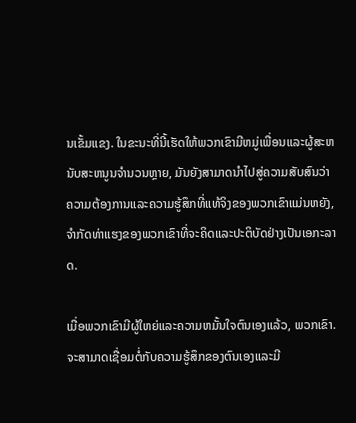ນເຂັ້ມແຂງ. ໃນຂະນະທີ່ນີ້ເຮັດໃຫ້ພວກເຂົາມີຫມູ່ເພື່ອນແລະຜູ້ສະຫນັບສະຫນູນຈໍານວນຫຼາຍ, ມັນຍັງສາມາດນໍາໄປສູ່ຄວາມສັບສົນວ່າຄວາມຕ້ອງການແລະຄວາມຮູ້ສຶກທີ່ແທ້ຈິງຂອງພວກເຂົາແມ່ນຫຍັງ, ຈໍາກັດທ່າແຮງຂອງພວກເຂົາທີ່ຈະຄິດແລະປະຕິບັດຢ່າງເປັນເອກະລາດ.

ເມື່ອພວກເຂົາມີຜູ້ໃຫຍ່ແລະຄວາມຫມັ້ນໃຈຕົນເອງແລ້ວ, ພວກເຂົາ. ຈະສາມາດເຊື່ອມຕໍ່ກັບຄວາມຮູ້ສຶກຂອງຕົນເອງແລະມີ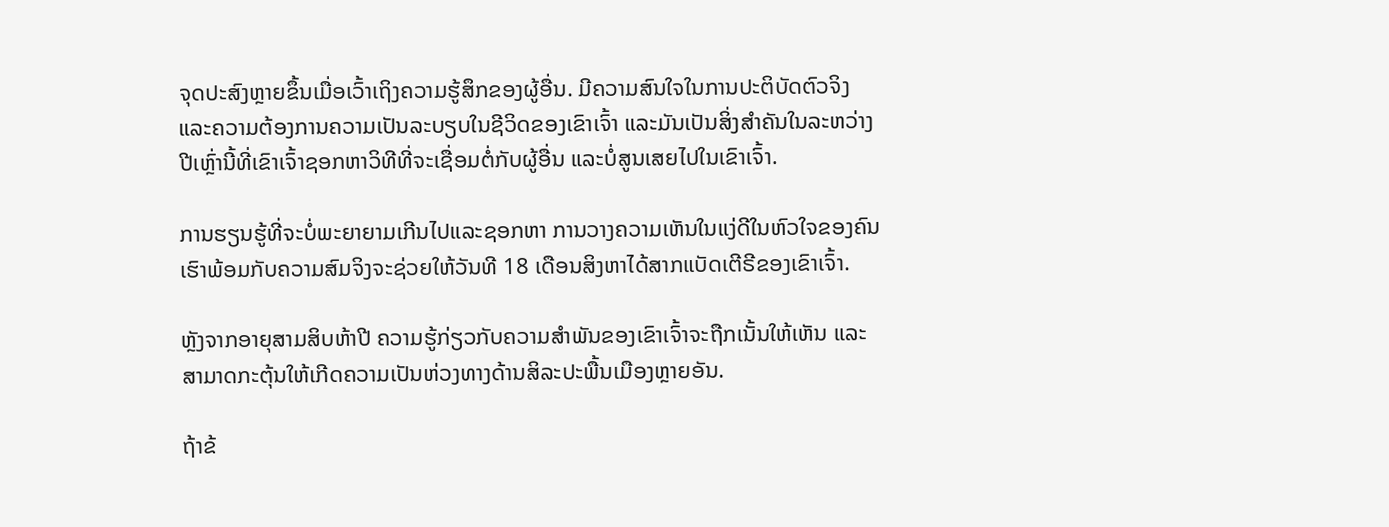ຈຸດປະສົງຫຼາຍຂຶ້ນເມື່ອເວົ້າເຖິງຄວາມຮູ້ສຶກຂອງຜູ້ອື່ນ. ມີຄວາມສົນໃຈໃນການປະຕິບັດຕົວຈິງ ແລະຄວາມຕ້ອງການຄວາມເປັນລະບຽບໃນຊີວິດຂອງເຂົາເຈົ້າ ແລະມັນເປັນສິ່ງສໍາຄັນໃນລະຫວ່າງປີເຫຼົ່ານີ້ທີ່ເຂົາເຈົ້າຊອກຫາວິທີທີ່ຈະເຊື່ອມຕໍ່ກັບຜູ້ອື່ນ ແລະບໍ່ສູນເສຍໄປໃນເຂົາເຈົ້າ.

ການຮຽນຮູ້ທີ່ຈະບໍ່ພະຍາຍາມເກີນໄປແລະຊອກຫາ ການວາງຄວາມເຫັນໃນແງ່ດີໃນຫົວໃຈຂອງຄົນເຮົາພ້ອມກັບຄວາມສົມຈິງຈະຊ່ວຍໃຫ້ວັນທີ 18 ເດືອນສິງຫາໄດ້ສາກແບັດເຕີຣີຂອງເຂົາເຈົ້າ.

ຫຼັງຈາກອາຍຸສາມສິບຫ້າປີ ຄວາມຮູ້ກ່ຽວກັບຄວາມສຳພັນຂອງເຂົາເຈົ້າຈະຖືກເນັ້ນໃຫ້ເຫັນ ແລະສາມາດກະຕຸ້ນໃຫ້ເກີດຄວາມເປັນຫ່ວງທາງດ້ານສິລະປະພື້ນເມືອງຫຼາຍອັນ.

ຖ້າຂ້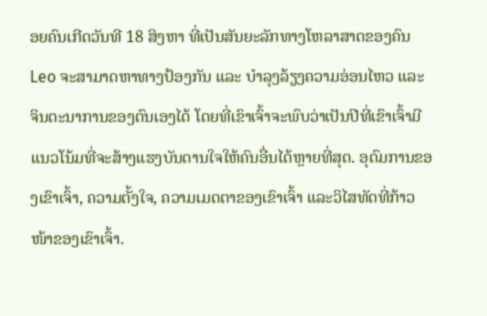ອຍຄົນເກີດວັນທີ 18 ສິງຫາ ທີ່ເປັນສັນຍະລັກທາງໂຫລາສາດຂອງຄົນ Leo ຈະສາມາດຫາທາງປ້ອງກັນ ແລະ ບໍາລຸງລ້ຽງຄວາມອ່ອນໄຫວ ແລະ ຈິນຕະນາການຂອງຕົນເອງໄດ້ ໂດຍທີ່ເຂົາເຈົ້າຈະພົບວ່າເປັນປີທີ່ເຂົາເຈົ້າມີແນວໂນ້ມທີ່ຈະສ້າງແຮງບັນດານໃຈໃຫ້ຄົນອື່ນໄດ້ຫຼາຍທີ່ສຸດ. ອຸດົມການຂອງເຂົາເຈົ້າ, ຄວາມຕັ້ງໃຈ, ຄວາມເມດຕາຂອງເຂົາເຈົ້າ ແລະວິໄສທັດທີ່ກ້າວໜ້າຂອງເຂົາເຈົ້າ.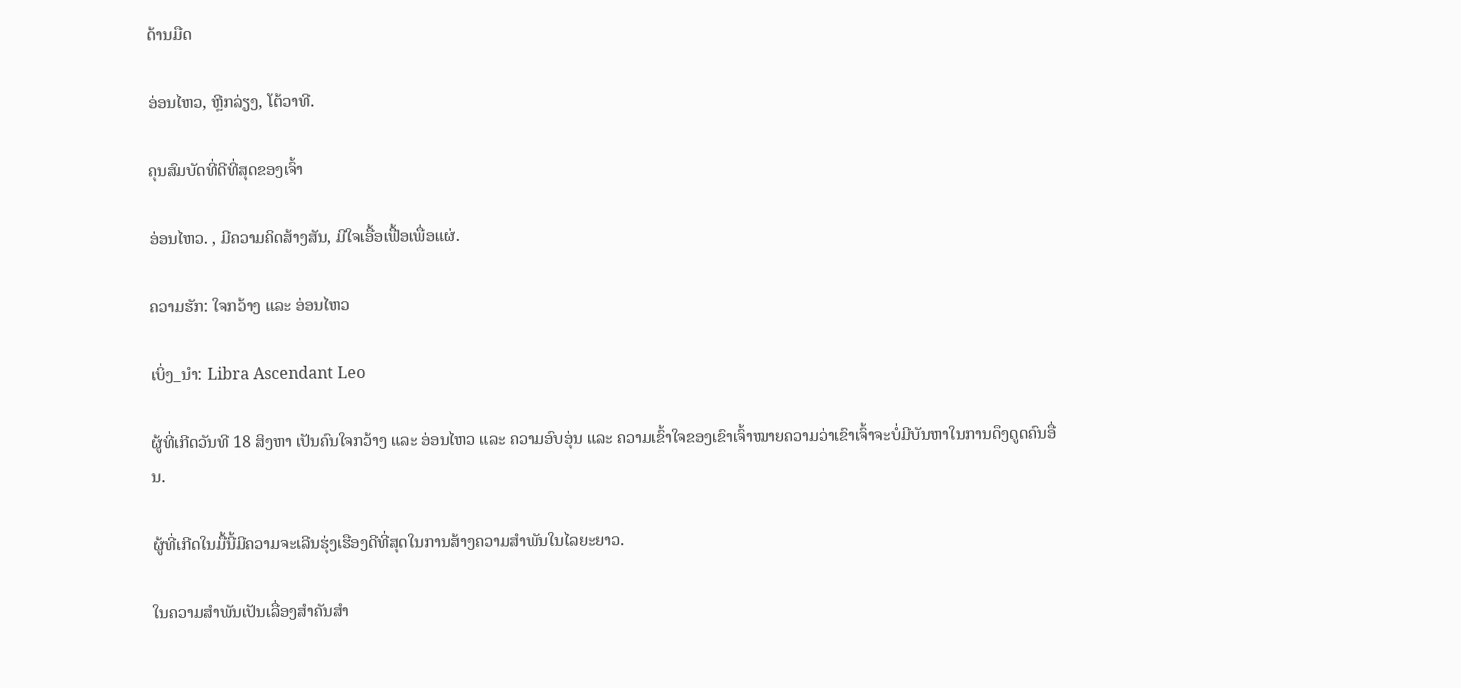ດ້ານມືດ

ອ່ອນໄຫວ, ຫຼີກລ່ຽງ, ໂຕ້ວາທີ.

ຄຸນສົມບັດທີ່ດີທີ່ສຸດຂອງເຈົ້າ

ອ່ອນໄຫວ. , ມີຄວາມຄິດສ້າງສັນ, ມີໃຈເອື້ອເຟື້ອເພື່ອແຜ່.

ຄວາມຮັກ: ໃຈກວ້າງ ແລະ ອ່ອນໄຫວ

ເບິ່ງ_ນຳ: Libra Ascendant Leo

ຜູ້ທີ່ເກີດວັນທີ 18 ສິງຫາ ເປັນຄົນໃຈກວ້າງ ແລະ ອ່ອນໄຫວ ແລະ ຄວາມອົບອຸ່ນ ແລະ ຄວາມເຂົ້າໃຈຂອງເຂົາເຈົ້າໝາຍຄວາມວ່າເຂົາເຈົ້າຈະບໍ່ມີບັນຫາໃນການດຶງດູດຄົນອື່ນ.

ຜູ້ທີ່ເກີດໃນມື້ນີ້ມີຄວາມຈະເລີນຮຸ່ງເຮືອງດີທີ່ສຸດໃນການສ້າງຄວາມສຳພັນໃນໄລຍະຍາວ.

ໃນຄວາມສຳພັນເປັນເລື່ອງສຳຄັນສຳ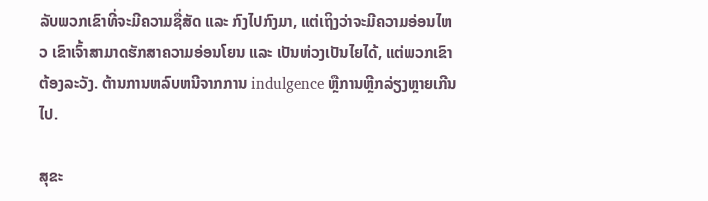ລັບພວກເຂົາທີ່ຈະມີຄວາມຊື່ສັດ ແລະ ກົງໄປກົງມາ, ແຕ່ເຖິງວ່າຈະມີຄວາມອ່ອນໄຫວ ເຂົາເຈົ້າສາມາດຮັກສາຄວາມອ່ອນໂຍນ ແລະ ເປັນຫ່ວງເປັນໄຍໄດ້, ແຕ່ພວກເຂົາຕ້ອງລະວັງ. ຕ້ານການຫລົບຫນີຈາກການ indulgence ຫຼືການຫຼີກລ່ຽງຫຼາຍເກີນໄປ.

ສຸຂະ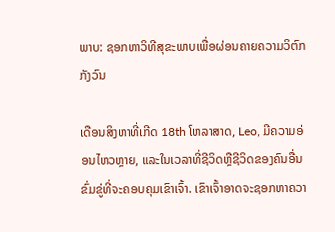ພາບ: ຊອກຫາວິທີສຸຂະພາບເພື່ອຜ່ອນຄາຍຄວາມວິຕົກກັງວົນ

ເດືອນສິງຫາທີ່ເກີດ 18th ໂຫລາສາດ, Leo, ມີຄວາມອ່ອນໄຫວຫຼາຍ, ແລະໃນເວລາທີ່ຊີວິດຫຼືຊີວິດຂອງຄົນອື່ນຂົ່ມຂູ່ທີ່ຈະຄອບຄຸມເຂົາເຈົ້າ. ເຂົາເຈົ້າອາດຈະຊອກຫາຄວາ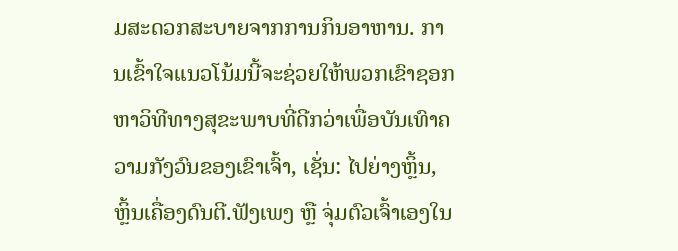ມສະດວກສະບາຍຈາກການກິນອາຫານ. ການເຂົ້າໃຈແນວໂນ້ມນີ້ຈະຊ່ວຍໃຫ້ພວກເຂົາຊອກຫາວິທີທາງສຸຂະພາບທີ່ດີກວ່າເພື່ອບັນເທົາຄວາມກັງວົນຂອງເຂົາເຈົ້າ, ເຊັ່ນ: ໄປຍ່າງຫຼິ້ນ, ຫຼິ້ນເຄື່ອງດົນຕີ.ຟັງເພງ ຫຼື ຈຸ່ມຕົວເຈົ້າເອງໃນ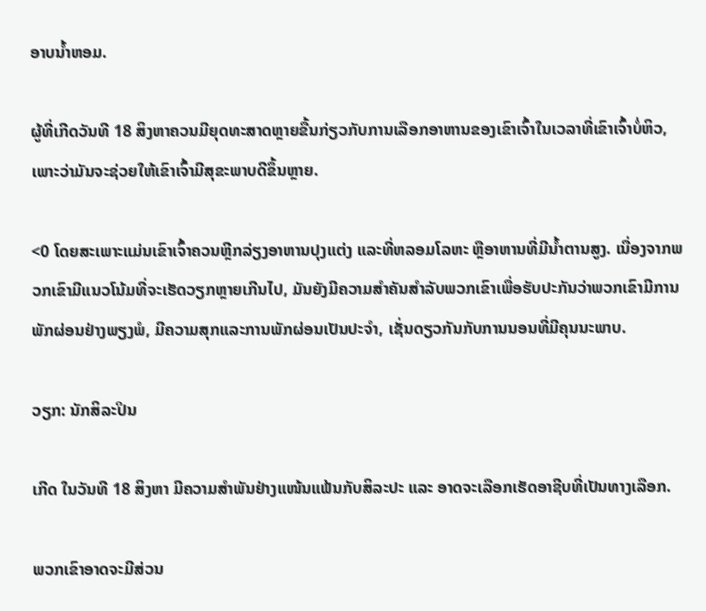ອາບນໍ້າຫອມ.

ຜູ້ທີ່ເກີດວັນທີ 18 ສິງຫາຄວນມີຍຸດທະສາດຫຼາຍຂື້ນກ່ຽວກັບການເລືອກອາຫານຂອງເຂົາເຈົ້າໃນເວລາທີ່ເຂົາເຈົ້າບໍ່ຫິວ, ເພາະວ່າມັນຈະຊ່ວຍໃຫ້ເຂົາເຈົ້າມີສຸຂະພາບດີຂຶ້ນຫຼາຍ.

<0 ໂດຍສະເພາະແມ່ນເຂົາເຈົ້າຄວນຫຼີກລ່ຽງອາຫານປຸງແຕ່ງ ແລະທີ່ຫລອມໂລຫະ ຫຼືອາຫານທີ່ມີນໍ້າຕານສູງ. ເນື່ອງຈາກພວກເຂົາມີແນວໂນ້ມທີ່ຈະເຮັດວຽກຫຼາຍເກີນໄປ, ມັນຍັງມີຄວາມສໍາຄັນສໍາລັບພວກເຂົາເພື່ອຮັບປະກັນວ່າພວກເຂົາມີການພັກຜ່ອນຢ່າງພຽງພໍ, ມີຄວາມສຸກແລະການພັກຜ່ອນເປັນປະຈໍາ, ເຊັ່ນດຽວກັນກັບການນອນທີ່ມີຄຸນນະພາບ.

ວຽກ: ນັກສິລະປິນ

ເກີດ ໃນວັນທີ 18 ສິງຫາ ມີຄວາມສຳພັນຢ່າງແໜ້ນແຟ້ນກັບສິລະປະ ແລະ ອາດຈະເລືອກເຮັດອາຊີບທີ່ເປັນທາງເລືອກ.

ພວກເຂົາອາດຈະມີສ່ວນ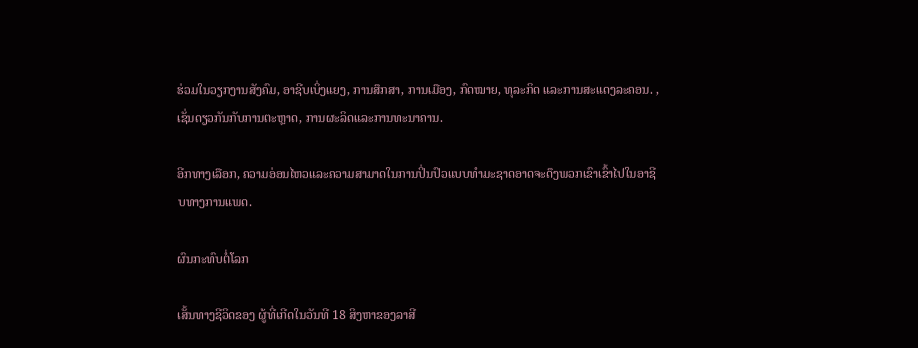ຮ່ວມໃນວຽກງານສັງຄົມ, ອາຊີບເບິ່ງແຍງ, ການສຶກສາ, ການເມືອງ, ກົດໝາຍ, ທຸລະກິດ ແລະການສະແດງລະຄອນ. , ເຊັ່ນດຽວກັນກັບການຕະຫຼາດ, ການຜະລິດແລະການທະນາຄານ.

ອີກທາງເລືອກ, ຄວາມອ່ອນໄຫວແລະຄວາມສາມາດໃນການປິ່ນປົວແບບທໍາມະຊາດອາດຈະດຶງພວກເຂົາເຂົ້າໄປໃນອາຊີບທາງການແພດ.

ຜົນກະທົບຕໍ່ໂລກ

ເສັ້ນທາງຊີວິດຂອງ ຜູ້ທີ່ເກີດໃນວັນທີ 18 ສິງຫາຂອງລາສີ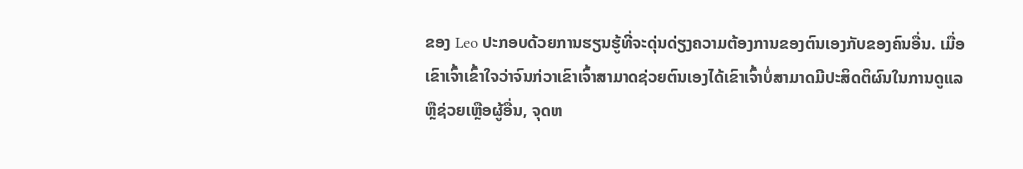ຂອງ Leo ປະກອບດ້ວຍການຮຽນຮູ້ທີ່ຈະດຸ່ນດ່ຽງຄວາມຕ້ອງການຂອງຕົນເອງກັບຂອງຄົນອື່ນ. ເມື່ອເຂົາເຈົ້າເຂົ້າໃຈວ່າຈົນກ່ວາເຂົາເຈົ້າສາມາດຊ່ວຍຕົນເອງໄດ້ເຂົາເຈົ້າບໍ່ສາມາດມີປະສິດຕິຜົນໃນການດູແລຫຼືຊ່ວຍເຫຼືອຜູ້ອື່ນ, ຈຸດຫ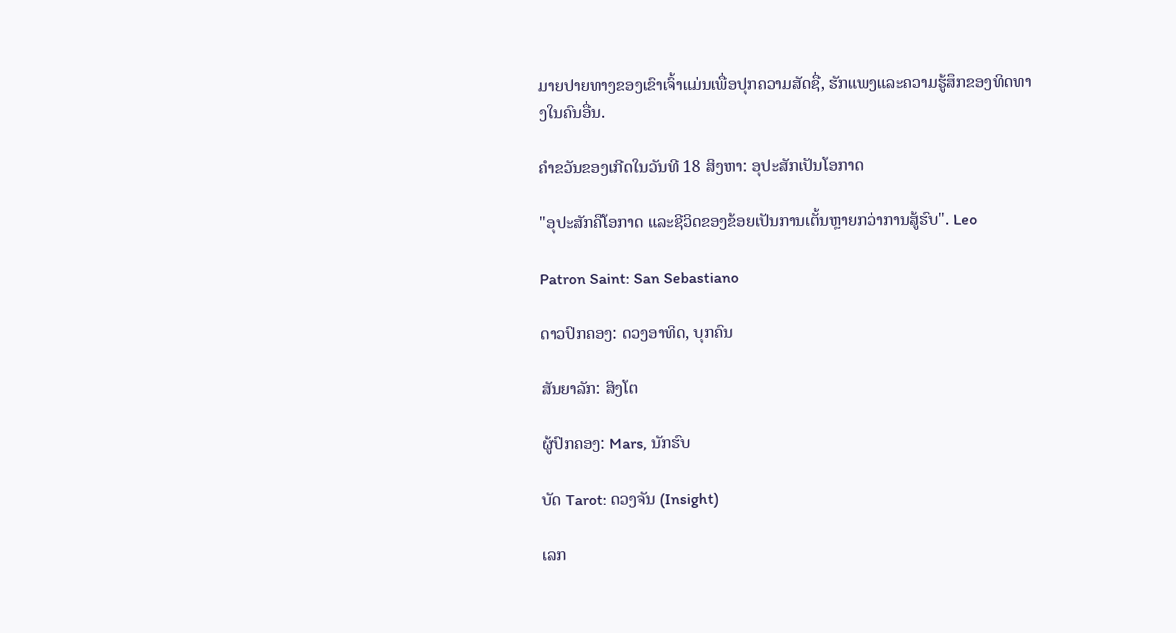ມາຍປາຍທາງຂອງເຂົາເຈົ້າແມ່ນເພື່ອປຸກຄວາມສັດຊື່, ຮັກແພງແລະຄວາມຮູ້ສຶກຂອງທິດທາງໃນຄົນອື່ນ.

ຄໍາຂວັນຂອງເກີດໃນວັນທີ 18 ສິງຫາ: ອຸປະສັກເປັນໂອກາດ

"ອຸປະສັກຄືໂອກາດ ແລະຊີວິດຂອງຂ້ອຍເປັນການເຕັ້ນຫຼາຍກວ່າການສູ້ຮົບ". Leo

Patron Saint: San Sebastiano

ດາວປົກຄອງ: ດວງອາທິດ, ບຸກຄົນ

ສັນຍາລັກ: ສິງໂຕ

ຜູ້ປົກຄອງ: Mars, ນັກຮົບ

ບັດ Tarot: ດວງຈັນ (Insight)

ເລກ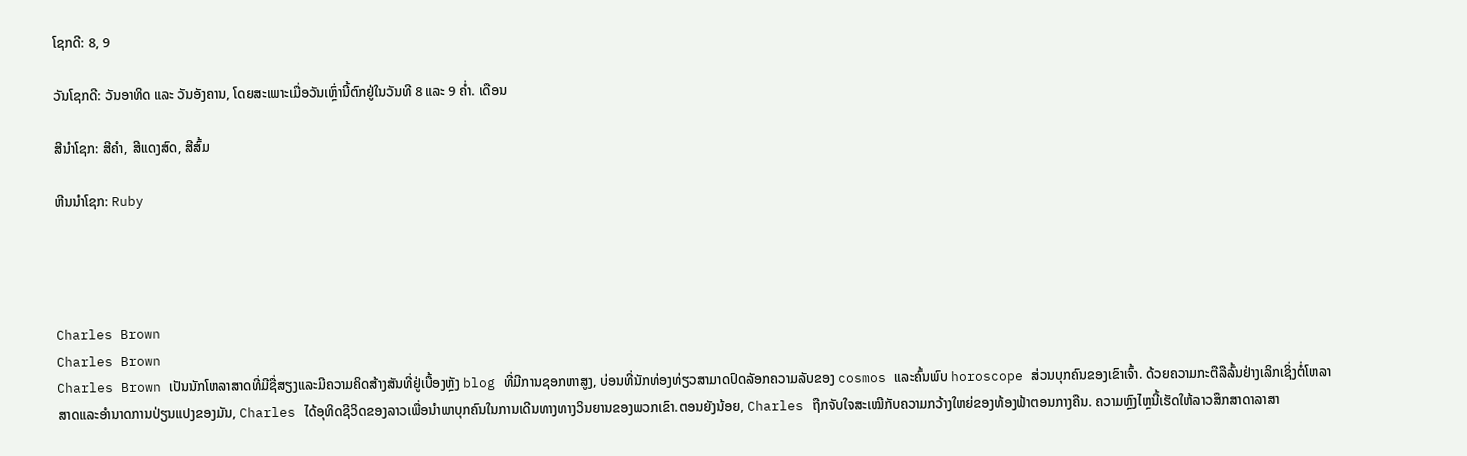ໂຊກດີ: 8, 9

ວັນໂຊກດີ: ວັນອາທິດ ແລະ ວັນອັງຄານ, ໂດຍສະເພາະເມື່ອວັນເຫຼົ່ານີ້ຕົກຢູ່ໃນວັນທີ 8 ແລະ 9 ຄໍ່າ. ເດືອນ

ສີນຳໂຊກ: ສີຄຳ, ສີແດງສົດ, ສີສົ້ມ

ຫີນນຳໂຊກ: Ruby




Charles Brown
Charles Brown
Charles Brown ເປັນນັກໂຫລາສາດທີ່ມີຊື່ສຽງແລະມີຄວາມຄິດສ້າງສັນທີ່ຢູ່ເບື້ອງຫຼັງ blog ທີ່ມີການຊອກຫາສູງ, ບ່ອນທີ່ນັກທ່ອງທ່ຽວສາມາດປົດລັອກຄວາມລັບຂອງ cosmos ແລະຄົ້ນພົບ horoscope ສ່ວນບຸກຄົນຂອງເຂົາເຈົ້າ. ດ້ວຍຄວາມກະຕືລືລົ້ນຢ່າງເລິກເຊິ່ງຕໍ່ໂຫລາສາດແລະອໍານາດການປ່ຽນແປງຂອງມັນ, Charles ໄດ້ອຸທິດຊີວິດຂອງລາວເພື່ອນໍາພາບຸກຄົນໃນການເດີນທາງທາງວິນຍານຂອງພວກເຂົາ.ຕອນຍັງນ້ອຍ, Charles ຖືກຈັບໃຈສະເໝີກັບຄວາມກວ້າງໃຫຍ່ຂອງທ້ອງຟ້າຕອນກາງຄືນ. ຄວາມຫຼົງໄຫຼນີ້ເຮັດໃຫ້ລາວສຶກສາດາລາສາ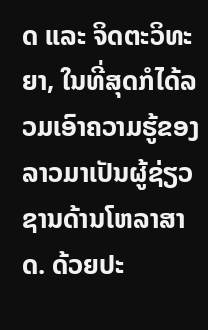ດ ແລະ ຈິດຕະວິທະຍາ, ໃນທີ່ສຸດກໍໄດ້ລວມເອົາຄວາມຮູ້ຂອງລາວມາເປັນຜູ້ຊ່ຽວຊານດ້ານໂຫລາສາດ. ດ້ວຍປະ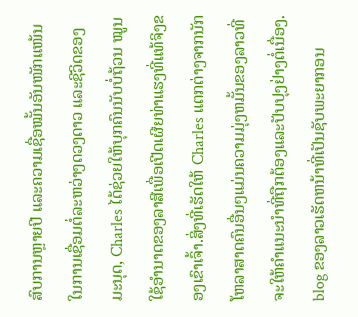ສົບການຫຼາຍປີ ແລະຄວາມເຊື່ອໝັ້ນອັນໜັກແໜ້ນໃນການເຊື່ອມຕໍ່ລະຫວ່າງດວງດາວ ແລະຊີວິດຂອງມະນຸດ, Charles ໄດ້ຊ່ວຍໃຫ້ບຸກຄົນນັບບໍ່ຖ້ວນ ໝູນໃຊ້ອຳນາດຂອງລາສີເພື່ອເປີດເຜີຍທ່າແຮງທີ່ແທ້ຈິງຂອງເຂົາເຈົ້າ.ສິ່ງທີ່ເຮັດໃຫ້ Charles ແຕກຕ່າງຈາກນັກໂຫລາສາດຄົນອື່ນໆແມ່ນຄວາມມຸ່ງຫມັ້ນຂອງລາວທີ່ຈະໃຫ້ຄໍາແນະນໍາທີ່ຖືກຕ້ອງແລະປັບປຸງຢ່າງຕໍ່ເນື່ອງ. blog ຂອງລາວເຮັດຫນ້າທີ່ເປັນຊັບພະຍາກອນ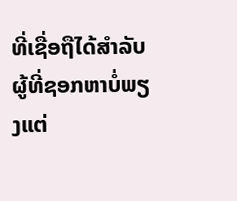ທີ່ເຊື່ອຖືໄດ້ສໍາລັບຜູ້ທີ່ຊອກຫາບໍ່ພຽງແຕ່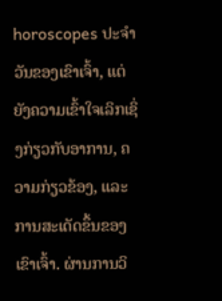horoscopes ປະຈໍາວັນຂອງເຂົາເຈົ້າ, ແຕ່ຍັງຄວາມເຂົ້າໃຈເລິກເຊິ່ງກ່ຽວກັບອາການ, ຄວາມກ່ຽວຂ້ອງ, ແລະການສະເດັດຂຶ້ນຂອງເຂົາເຈົ້າ. ຜ່ານການວິ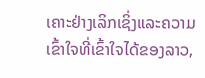ເຄາະຢ່າງເລິກເຊິ່ງແລະຄວາມເຂົ້າໃຈທີ່ເຂົ້າໃຈໄດ້ຂອງລາວ,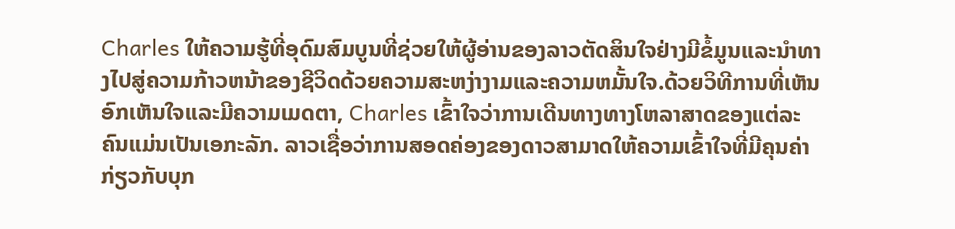Charles ໃຫ້ຄວາມຮູ້ທີ່ອຸດົມສົມບູນທີ່ຊ່ວຍໃຫ້ຜູ້ອ່ານຂອງລາວຕັດສິນໃຈຢ່າງມີຂໍ້ມູນແລະນໍາທາງໄປສູ່ຄວາມກ້າວຫນ້າຂອງຊີວິດດ້ວຍຄວາມສະຫງ່າງາມແລະຄວາມຫມັ້ນໃຈ.ດ້ວຍວິທີການທີ່ເຫັນອົກເຫັນໃຈແລະມີຄວາມເມດຕາ, Charles ເຂົ້າໃຈວ່າການເດີນທາງທາງໂຫລາສາດຂອງແຕ່ລະຄົນແມ່ນເປັນເອກະລັກ. ລາວເຊື່ອວ່າການສອດຄ່ອງຂອງດາວສາມາດໃຫ້ຄວາມເຂົ້າໃຈທີ່ມີຄຸນຄ່າກ່ຽວກັບບຸກ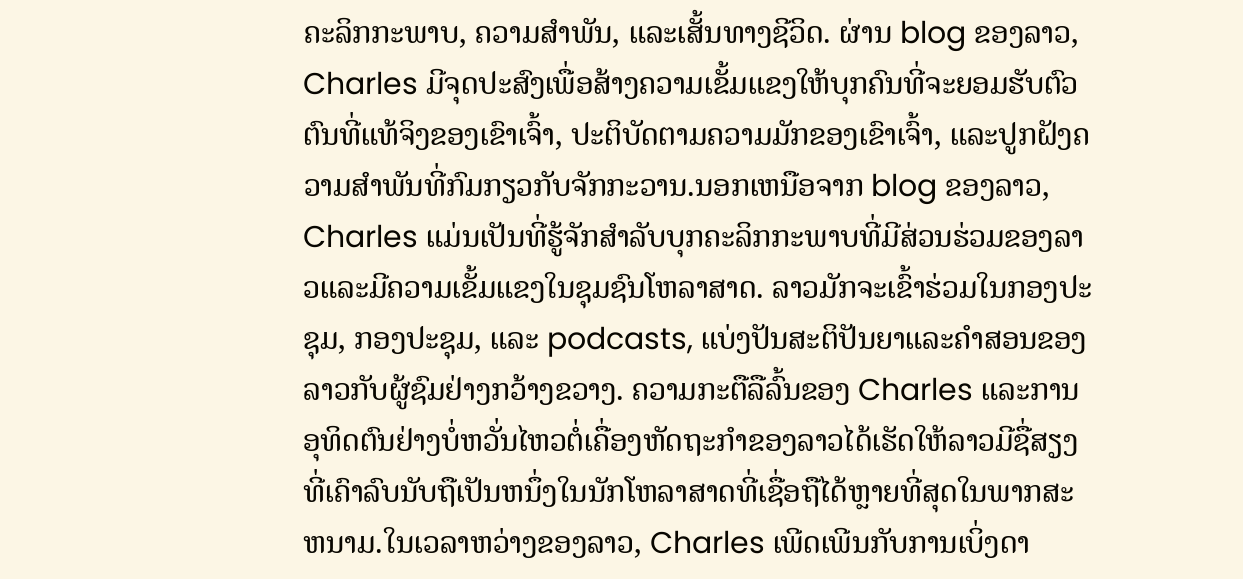ຄະລິກກະພາບ, ຄວາມສໍາພັນ, ແລະເສັ້ນທາງຊີວິດ. ຜ່ານ blog ຂອງລາວ, Charles ມີຈຸດປະສົງເພື່ອສ້າງຄວາມເຂັ້ມແຂງໃຫ້ບຸກຄົນທີ່ຈະຍອມຮັບຕົວຕົນທີ່ແທ້ຈິງຂອງເຂົາເຈົ້າ, ປະຕິບັດຕາມຄວາມມັກຂອງເຂົາເຈົ້າ, ແລະປູກຝັງຄວາມສໍາພັນທີ່ກົມກຽວກັບຈັກກະວານ.ນອກເຫນືອຈາກ blog ຂອງລາວ, Charles ແມ່ນເປັນທີ່ຮູ້ຈັກສໍາລັບບຸກຄະລິກກະພາບທີ່ມີສ່ວນຮ່ວມຂອງລາວແລະມີຄວາມເຂັ້ມແຂງໃນຊຸມຊົນໂຫລາສາດ. ລາວມັກຈະເຂົ້າຮ່ວມໃນກອງປະຊຸມ, ກອງປະຊຸມ, ແລະ podcasts, ແບ່ງປັນສະຕິປັນຍາແລະຄໍາສອນຂອງລາວກັບຜູ້ຊົມຢ່າງກວ້າງຂວາງ. ຄວາມກະຕືລືລົ້ນຂອງ Charles ແລະການອຸທິດຕົນຢ່າງບໍ່ຫວັ່ນໄຫວຕໍ່ເຄື່ອງຫັດຖະກໍາຂອງລາວໄດ້ເຮັດໃຫ້ລາວມີຊື່ສຽງທີ່ເຄົາລົບນັບຖືເປັນຫນຶ່ງໃນນັກໂຫລາສາດທີ່ເຊື່ອຖືໄດ້ຫຼາຍທີ່ສຸດໃນພາກສະຫນາມ.ໃນເວລາຫວ່າງຂອງລາວ, Charles ເພີດເພີນກັບການເບິ່ງດາ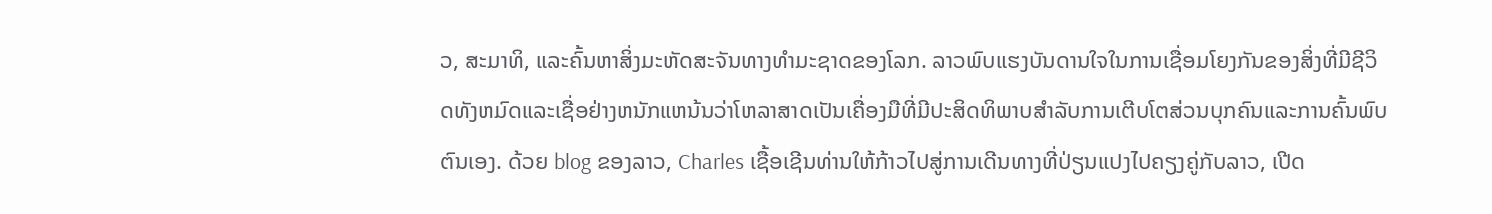ວ, ສະມາທິ, ແລະຄົ້ນຫາສິ່ງມະຫັດສະຈັນທາງທໍາມະຊາດຂອງໂລກ. ລາວພົບແຮງບັນດານໃຈໃນການເຊື່ອມໂຍງກັນຂອງສິ່ງທີ່ມີຊີວິດທັງຫມົດແລະເຊື່ອຢ່າງຫນັກແຫນ້ນວ່າໂຫລາສາດເປັນເຄື່ອງມືທີ່ມີປະສິດທິພາບສໍາລັບການເຕີບໂຕສ່ວນບຸກຄົນແລະການຄົ້ນພົບຕົນເອງ. ດ້ວຍ blog ຂອງລາວ, Charles ເຊື້ອເຊີນທ່ານໃຫ້ກ້າວໄປສູ່ການເດີນທາງທີ່ປ່ຽນແປງໄປຄຽງຄູ່ກັບລາວ, ເປີດ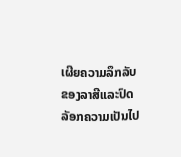ເຜີຍຄວາມລຶກລັບຂອງລາສີແລະປົດລັອກຄວາມເປັນໄປ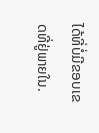ໄດ້ທີ່ບໍ່ມີຂອບເຂດທີ່ຢູ່ພາຍໃນ.